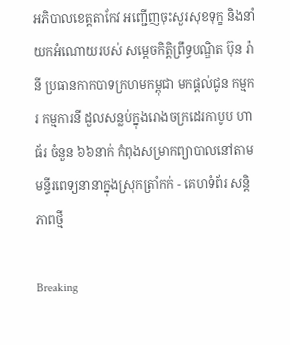អភិបាលខេត្តតាកែវ អញ្ជើញចុះសួរសុខទុក្ខ និងនាំយកអំណោយរបស់ សម្ដេចកិត្តិព្រឹទ្ធបណ្ឌិត ប៊ុន រ៉ានី ប្រធានកាកបាទក្រហមកម្ពុជា មកផ្ដល់ជូន កម្មករ កម្មការនី ដួលសន្លប់ក្នុងរោងចក្រដេរកាបូប ហាធ័រ ចំនួន ៦៦នាក់ កំពុងសម្រាកព្យាបាលនៅតាមមន្ទីរពេទ្យនានាក្នុងស្រុកត្រាំកក់ - គេហទំព័រ សន្តិភាពថ្មី

Breaking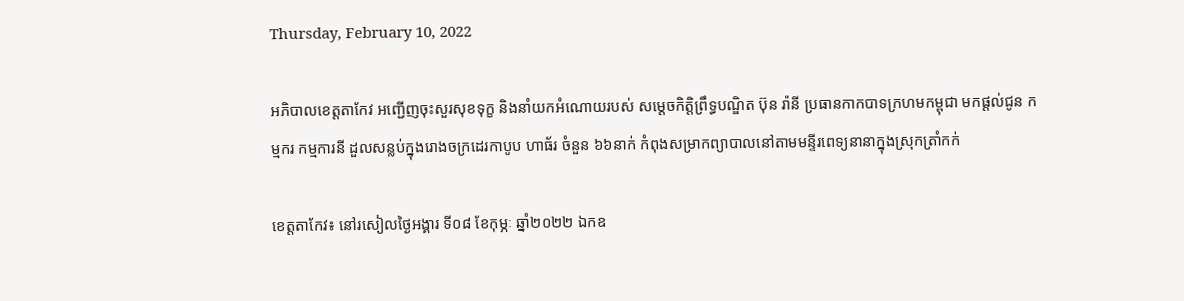Thursday, February 10, 2022

អភិបាលខេត្តតាកែវ អញ្ជើញចុះសួរសុខទុក្ខ និងនាំយកអំណោយរបស់ សម្ដេចកិត្តិព្រឹទ្ធបណ្ឌិត ប៊ុន រ៉ានី ប្រធានកាកបាទក្រហមកម្ពុជា មកផ្ដល់ជូន កម្មករ កម្មការនី ដួលសន្លប់ក្នុងរោងចក្រដេរកាបូប ហាធ័រ ចំនួន ៦៦នាក់ កំពុងសម្រាកព្យាបាលនៅតាមមន្ទីរពេទ្យនានាក្នុងស្រុកត្រាំកក់

ខេត្តតាកែវ៖ នៅរសៀលថ្ងៃអង្គារ ទី០៨ ខែកុម្ភៈ ឆ្នាំ២០២២ ឯកឧ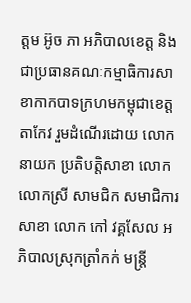ត្តម អ៊ូច ភា អភិបាលខេត្ត និងជាប្រធានគណៈកម្មាធិការសាខាកាកបាទក្រហមកម្ពុជាខេត្តតាកែវ រួមដំណើរដោយ លោកនាយក ប្រតិបត្តិសាខា លោក លោកស្រី សាមជិក សមាជិការសាខា លោក កៅ វគ្គសែល អភិបាលស្រុកត្រាំកក់ មន្រ្តី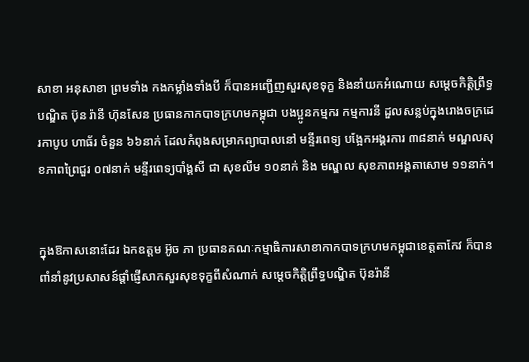សាខា អនុសាខា ព្រមទាំង កងកម្លាំងទាំងបី ក៏បានអញ្ជើញសួរសុខទុក្ខ និងនាំយកអំណោយ សម្ដេចកិតិ្តព្រឹទ្ធបណ្ឌិត ប៊ុន រ៉ានី ហ៊ុនសែន ប្រធានកាកបាទក្រហមកម្ពុជា បងប្អូនកម្មករ កម្មការនី ដួលសន្លប់ក្នុងរោងចក្រដេរកាបូប ហាធ័រ ចំនួន ៦៦នាក់ ដែលកំពុងសម្រាកព្យាបាលនៅ មន្ទីរពេទ្យ បង្អែកអង្គរការ ៣៨នាក់ មណ្ឌលសុខភាពព្រៃជួរ ០៧នាក់ មន្ទីរពេទ្យបាំង្គសី ជា សុខលីម ១០នាក់ និង មណ្ឌល សុខភាពអង្គតាសោម ១១នាក់។


ក្នុងឱកាសនោះដែរ ឯកឧត្តម អ៊ូច ភា ប្រធានគណៈកម្មាធិការសាខាកាកបាទក្រហមកម្ពុជាខេត្តតាកែវ ក៏បានពាំនាំនូវប្រសាសន៍ផ្តាំផ្ញើសាកសួរសុខទុក្ខពីសំណាក់ សម្តេចកិត្តិព្រឹទ្ធបណ្ឌិត ប៊ុនរ៉ានី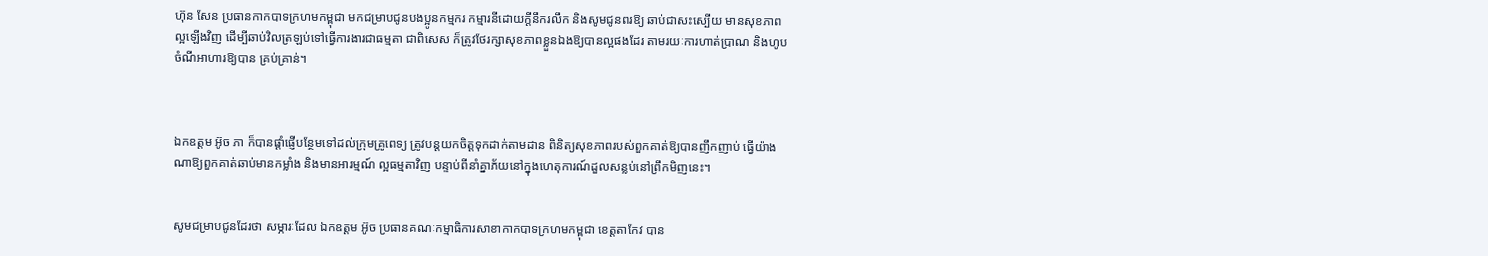ហ៊ុន សែន ប្រធានកាកបាទក្រហមកម្ពុជា មកជម្រាបជូនបងប្អូនកម្មករ កម្មារនីដោយក្តីនឹករលឹក និងសូមជូនពរឱ្យ ឆាប់ជាសះស្បើយ មានសុខភាពល្អឡើងវិញ ដើម្បីឆាប់វិលត្រឡប់ទៅធ្វើការងារជាធម្មតា ជាពិសេស ក៏ត្រូវថែរក្សាសុខភាពខ្លួនឯងឱ្យបានល្អផងដែរ តាមរយៈការហាត់ប្រាណ និងហូបចំណីអាហារឱ្យបាន គ្រប់គ្រាន់។



ឯកឧត្តម អ៊ូច ភា ក៏បានផ្តាំផ្ញើបន្ថែមទៅដល់ក្រុមគ្រូពេទ្យ ត្រូវបន្តយកចិត្តទុកដាក់តាមដាន ពិនិត្យសុខភាពរបស់ពួកគាត់ឱ្យបានញឹកញាប់ ធ្វើយ៉ាងណាឱ្យពួកគាត់ឆាប់មានកម្លាំង និងមានអារម្មណ៍ ល្អធម្មតាវិញ បន្ទាប់ពីនាំគ្នាភ័យនៅក្នុងហេតុការណ៍ដួលសន្លប់នៅព្រឹកមិញនេះ។


សូមជម្រាបជូនដែរថា សម្ភារៈដែល ឯកឧត្តម អ៊ូច ប្រធានគណៈកម្មាធិការសាខាកាកបាទក្រហមកម្ពុជា ខេត្តតាកែវ បាន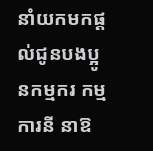នាំយកមកផ្ដល់ជូនបងប្អូនកម្មករ កម្មការនី នាឱ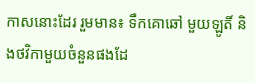កាសនោះដែរ រួមមាន៖ ទឹកគោឆៅ មួយឡូតិ៍ និងថវិកាមួយចំនួនផងដែ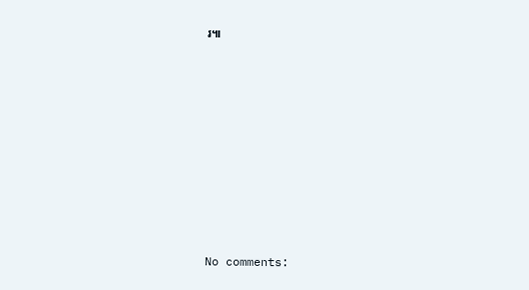រ៕









No comments: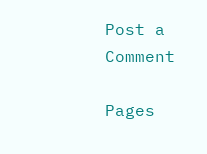Post a Comment

Pages